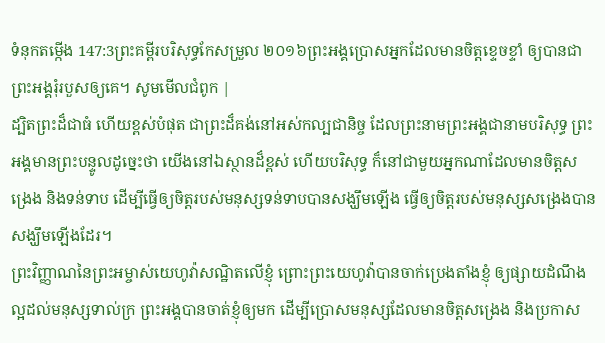ទំនុកតម្កើង 147:3ព្រះគម្ពីរបរិសុទ្ធកែសម្រួល ២០១៦ព្រះអង្គប្រោសអ្នកដែលមានចិត្តខ្ទេចខ្ទាំ ឲ្យបានជា ព្រះអង្គរុំរបួសឲ្យគេ។ សូមមើលជំពូក |
ដ្បិតព្រះដ៏ជាធំ ហើយខ្ពស់បំផុត ជាព្រះដ៏គង់នៅអស់កល្បជានិច្ច ដែលព្រះនាមព្រះអង្គជានាមបរិសុទ្ធ ព្រះអង្គមានព្រះបន្ទូលដូច្នេះថា យើងនៅឯស្ថានដ៏ខ្ពស់ ហើយបរិសុទ្ធ ក៏នៅជាមួយអ្នកណាដែលមានចិត្តសង្រេង និងទន់ទាប ដើម្បីធ្វើឲ្យចិត្តរបស់មនុស្សទន់ទាបបានសង្ឃឹមឡើង ធ្វើឲ្យចិត្តរបស់មនុស្សសង្រេងបានសង្ឃឹមឡើងដែរ។
ព្រះវិញ្ញាណនៃព្រះអម្ចាស់យេហូវ៉ាសណ្ឋិតលើខ្ញុំ ព្រោះព្រះយេហូវ៉ាបានចាក់ប្រេងតាំងខ្ញុំ ឲ្យផ្សាយដំណឹងល្អដល់មនុស្សទាល់ក្រ ព្រះអង្គបានចាត់ខ្ញុំឲ្យមក ដើម្បីប្រោសមនុស្សដែលមានចិត្តសង្រេង និងប្រកាស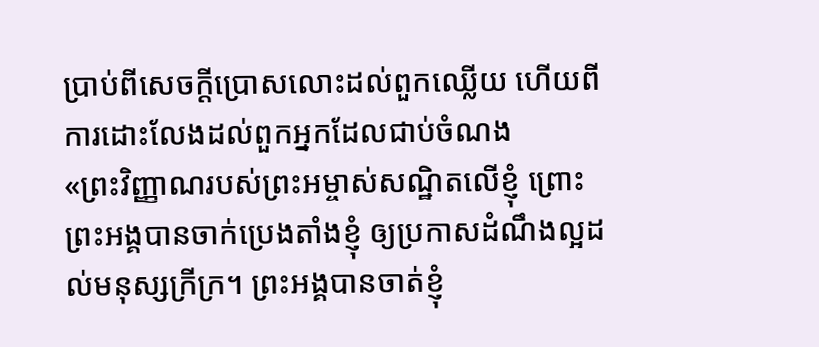ប្រាប់ពីសេចក្ដីប្រោសលោះដល់ពួកឈ្លើយ ហើយពីការដោះលែងដល់ពួកអ្នកដែលជាប់ចំណង
«ព្រះវិញ្ញាណរបស់ព្រះអម្ចាស់សណ្ឋិតលើខ្ញុំ ព្រោះព្រះអង្គបានចាក់ប្រេងតាំងខ្ញុំ ឲ្យប្រកាសដំណឹងល្អដល់មនុស្សក្រីក្រ។ ព្រះអង្គបានចាត់ខ្ញុំ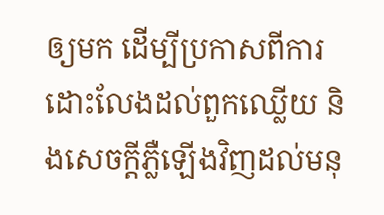ឲ្យមក ដើម្បីប្រកាសពីការដោះលែងដល់ពួកឈ្លើយ និងសេចក្តីភ្លឺឡើងវិញដល់មនុ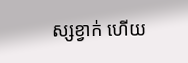ស្សខ្វាក់ ហើយ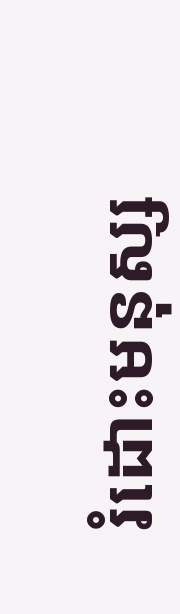រំដោះមនុស្ស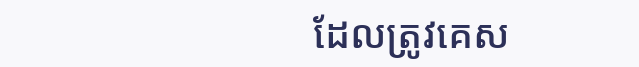ដែលត្រូវគេស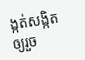ង្កត់សង្កិតឲ្យរួច